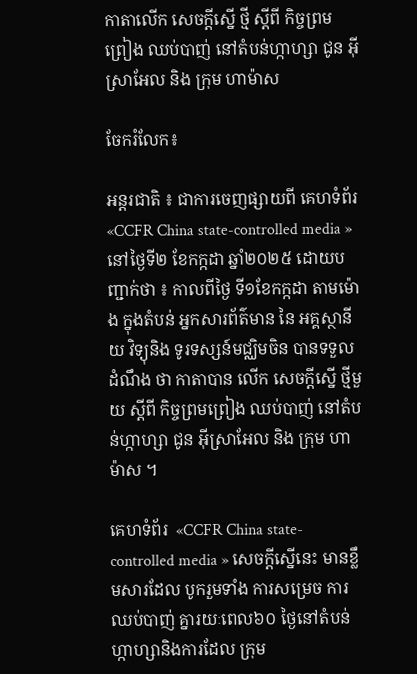កាតាលើក សេចក្តីស្នើ ថ្មី ស្តីពី កិច្ចព្រមព្រៀង ឈប់បាញ់ នៅតំបន់ហ្កាហ្សា ជូន អ៊ីស្រាអែល និង ក្រុម ហាម៉ាស

ចែករំលែក៖

អន្តរជាតិ ៖ ជាការចេញផ្សាយពី គេហទំព័រ  «CCFR China state-controlled media » នៅថ្ងៃទី២ ខែកក្កដា ឆ្នាំ២០២៥ ដោយបញ្ជាក់ថា ៖ កាលពីថ្ងៃ ទី១ខែកក្កដា តាមម៉ោង ក្នុងតំបន់ អ្នកសារព័ត៌មាន នៃ អគ្គស្ថានីយ វិទ្យុនិង ទូរទស្សន៍មជ្ឈិមចិន បានទទួលដំណឹង ថា កាតាបាន លើក សេចក្តីស្នើ ថ្មីមួយ ស្តីពី កិច្ចព្រមព្រៀង ឈប់បាញ់ នៅតំបន់ហ្កាហ្សា ជូន អ៊ីស្រាអែល និង ក្រុម ហាម៉ាស ។

គេហទំព័រ  «CCFR China state-controlled media » សេចក្តីស្នើនេះ មានខ្លឹមសារដែល បូករួមទាំង ការសម្រេច ការឈប់បាញ់ គ្នារយៈពេល៦០ ថ្ងៃនៅតំបន់ ហ្កាហ្សានិងការដែល ក្រុម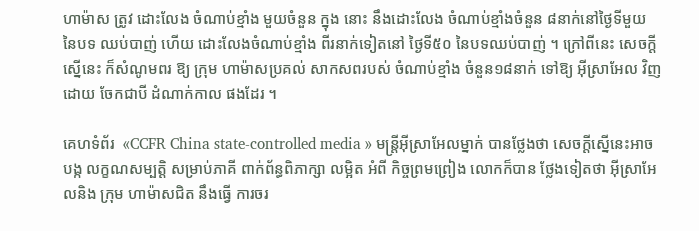ហាម៉ាស ត្រូវ ដោះលែង ចំណាប់ខ្មាំង មួយចំនួន ក្នុង នោះ នឹងដោះលែង ចំណាប់ខ្មាំងចំនួន ៨នាក់នៅថ្ងៃទីមួយ នៃបទ ឈប់បាញ់ ហើយ ដោះលែងចំណាប់ខ្មាំង ពីរនាក់ទៀតនៅ ថ្ងៃទី៥០ នៃបទឈប់បាញ់ ។ ក្រៅពីនេះ សេចក្តី ស្នើនេះ ក៏សំណូមពរ ឱ្យ ក្រុម ហាម៉ាសប្រគល់ សាកសពរបស់ ចំណាប់ខ្មាំង ចំនួន១៨នាក់ ទៅឱ្យ អ៊ីស្រាអែល វិញ ដោយ ចែកជាបី ដំណាក់កាល ផងដែរ ។

គេហទំព័រ  «CCFR China state-controlled media » មន្ត្រីអ៊ីស្រាអែលម្នាក់ បានថ្លែងថា សេចក្តីស្នើនេះអាច បង្ក លក្ខណសម្បត្តិ សម្រាប់ភាគី ពាក់ព័ន្ធពិភាក្សា លម្អិត អំពី កិច្ចព្រមព្រៀង លោកក៏បាន ថ្លែងទៀតថា អ៊ីស្រាអែលនិង ក្រុម ហាម៉ាសជិត នឹងធ្វើ ការចរ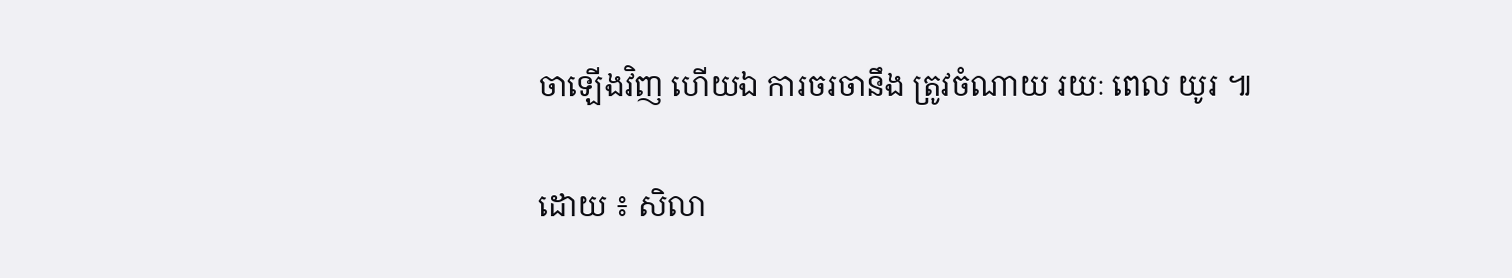ចាឡើងវិញ ហើយឯ ការចរចានឹង ត្រូវចំណាយ រយៈ ពេល យូរ ៕

ដោយ ៖ សិលា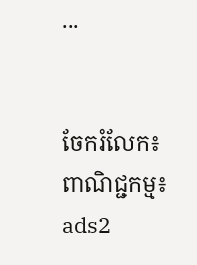...


ចែករំលែក៖
ពាណិជ្ជកម្ម៖
ads2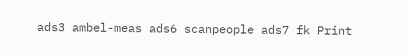ads3 ambel-meas ads6 scanpeople ads7 fk Print